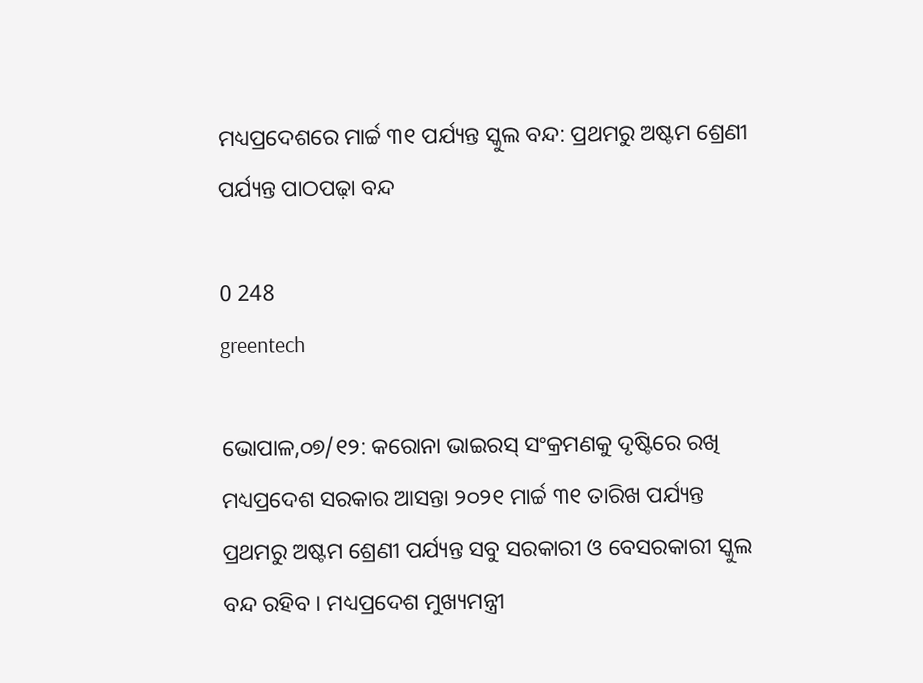ମଧ୍ୟପ୍ରଦେଶରେ ମାର୍ଚ୍ଚ ୩୧ ପର୍ଯ୍ୟନ୍ତ ସ୍କୁଲ ବନ୍ଦ: ପ୍ରଥମରୁ ଅଷ୍ଟମ ଶ୍ରେଣୀ ପର୍ଯ୍ୟନ୍ତ ପାଠପଢ଼ା ବନ୍ଦ

0 248
greentech

ଭୋପାଳ,୦୭/୧୨: କରୋନା ଭାଇରସ୍‌ ସଂକ୍ରମଣକୁ ଦୃଷ୍ଟିରେ ରଖି ମଧ୍ୟପ୍ରଦେଶ ସରକାର ଆସନ୍ତା ୨୦୨୧ ମାର୍ଚ୍ଚ ୩୧ ତାରିଖ ପର୍ଯ୍ୟନ୍ତ ପ୍ରଥମରୁ ଅଷ୍ଟମ ଶ୍ରେଣୀ ପର୍ଯ୍ୟନ୍ତ ସବୁ ସରକାରୀ ଓ ବେସରକାରୀ ସ୍କୁଲ ବନ୍ଦ ରହିବ । ମଧ୍ୟପ୍ରଦେଶ ମୁଖ୍ୟମନ୍ତ୍ରୀ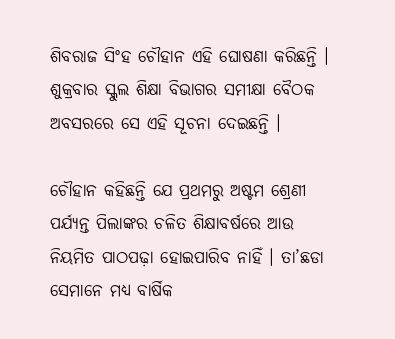ଶିବରାଜ ସିଂହ ଚୌହାନ ଏହି ଘୋଷଣା କରିଛନ୍ତି । ଶୁକ୍ରବାର ସ୍କୁଲ ଶିକ୍ଷା ବିଭାଗର ସମୀକ୍ଷା ବୈଠକ ଅବସରରେ ସେ ଏହି ସୂଚନା ଦେଇଛନ୍ତି ।

ଚୌହାନ କହିଛନ୍ତି ଯେ ପ୍ରଥମରୁ ଅଷ୍ଟମ ଶ୍ରେଣୀ ପର୍ଯ୍ୟନ୍ତ ପିଲାଙ୍କର ଚଳିତ ଶିକ୍ଷାବର୍ଷରେ ଆଉ ନିୟମିତ ପାଠପଢ଼ା ହୋଇପାରିବ ନାହିଁ । ତା’ଛଡା ସେମାନେ ମଧ୍ୟ ବାର୍ଷିକ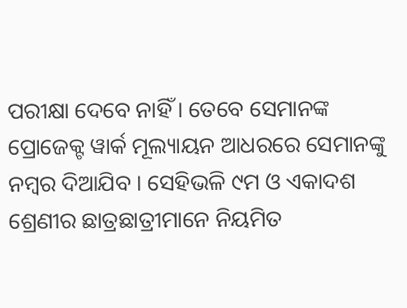ପରୀକ୍ଷା ଦେବେ ନାହିଁ । ତେବେ ସେମାନଙ୍କ ପ୍ରୋଜେକ୍ଟ ୱାର୍କ ମୂଲ୍ୟାୟନ ଆଧରରେ ସେମାନଙ୍କୁ ନମ୍ବର ଦିଆଯିବ । ସେହିଭଳି ୯ମ ଓ ଏକାଦଶ ଶ୍ରେଣୀର ଛାତ୍ରଛାତ୍ରୀମାନେ ନିୟମିତ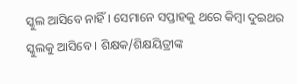ସ୍କୁଲ ଆସିବେ ନାହିଁ । ସେମାନେ ସପ୍ତାହକୁ ଥରେ କିମ୍ବା ଦୁଇଥର ସ୍କୁଲକୁ ଆସିବେ । ଶିକ୍ଷକ/ଶିକ୍ଷୟିତ୍ରୀଙ୍କ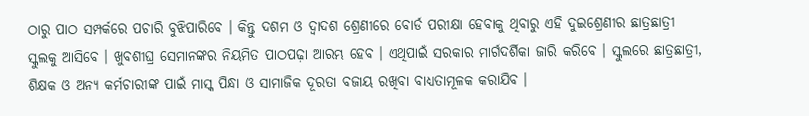ଠାରୁ ପାଠ ସମ୍ପର୍କରେ ପଚାରି ବୁଝିପାରିବେ । କିନ୍ତୁ ଦଶମ ଓ ଦ୍ୱାଦଶ ଶ୍ରେଣୀରେ ବୋର୍ଡ ପରୀକ୍ଷା ହେବାକୁ ଥିବାରୁ ଏହି ଦୁଇଶ୍ରେଣୀର ଛାତ୍ରଛାତ୍ରୀ ସ୍କୁଲକୁ ଆସିବେ । ଖୁବଶୀଘ୍ର ସେମାନଙ୍କର ନିୟମିତ ପାଠପଢ଼ା ଆରମ୍ଭ ହେବ । ଏଥିପାଇଁ ସରକାର ମାର୍ଗଦର୍ଶିକା ଜାରି କରିବେ । ସ୍କୁଲରେ ଛାତ୍ରଛାତ୍ରୀ, ଶିକ୍ଷକ ଓ ଅନ୍ୟ କର୍ମଚାରୀଙ୍କ ପାଇଁ ମାସ୍କ ପିନ୍ଧା ଓ ସାମାଜିକ ଦୂରତା ବଜାୟ ରଖିବା ବାଧ୍ୟତାମୂଳକ କରାଯିବ ।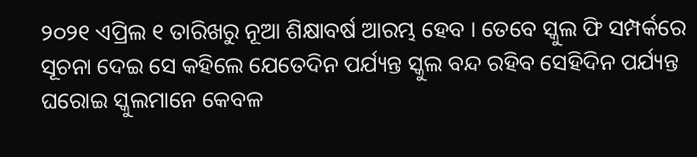୨୦୨୧ ଏପ୍ରିଲ ୧ ତାରିଖରୁ ନୂଆ ଶିକ୍ଷାବର୍ଷ ଆରମ୍ଭ ହେବ । ତେବେ ସ୍କୁଲ ଫି ସମ୍ପର୍କରେ ସୂଚନା ଦେଇ ସେ କହିଲେ ଯେତେଦିନ ପର୍ଯ୍ୟନ୍ତ ସ୍କୁଲ ବନ୍ଦ ରହିବ ସେହିଦିନ ପର୍ଯ୍ୟନ୍ତ ଘରୋଇ ସ୍କୁଲମାନେ କେବଳ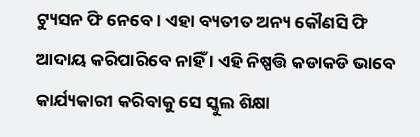ଟ୍ୟୁସନ ଫି ନେବେ । ଏହା ବ୍ୟତୀତ ଅନ୍ୟ କୌଣସି ଫି ଆଦାୟ କରିପାରିବେ ନାହିଁ । ଏହି ନିଷ୍ପତ୍ତି କଡାକଡି ଭାବେ କାର୍ଯ୍ୟକାରୀ କରିବାକୁ ସେ ସ୍କୁଲ ଶିକ୍ଷା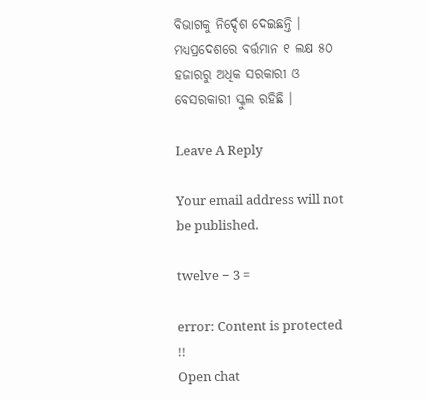ବିଭାଗକୁ ନିର୍ଦ୍ଦେଶ ଦେଇଛନ୍ତି । ମଧ୍ୟପ୍ରଦେଶରେ ବର୍ତ୍ତମାନ ୧ ଲକ୍ଷ ୫୦ ହଜାରରୁ ଅଧିକ ସରକାରୀ ଓ ବେସରକାରୀ ସ୍କୁଲ ରହିଛି ।

Leave A Reply

Your email address will not be published.

twelve − 3 =

error: Content is protected !!
Open chat